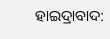ହାଇଦ୍ରାବାଦ: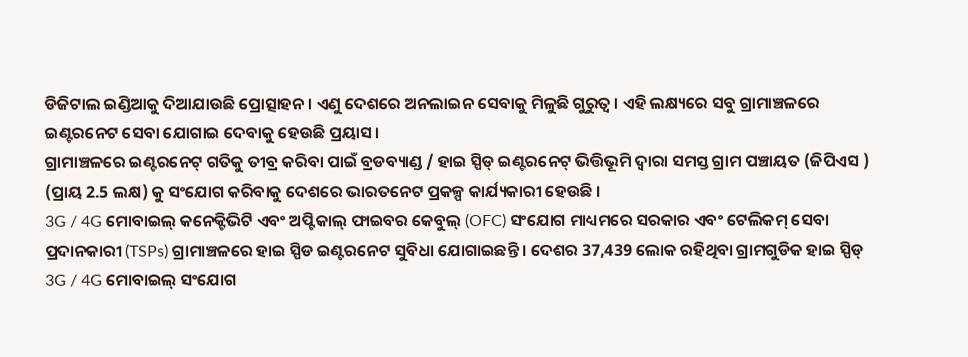ଡିଜିଟାଲ ଇଣ୍ଡିଆକୁ ଦିଆଯାଉଛି ପ୍ରୋତ୍ସାହନ । ଏଣୁ ଦେଶରେ ଅନଲାଇନ ସେବାକୁ ମିଳୁଛି ଗୁରୁତ୍ବ । ଏହି ଲକ୍ଷ୍ୟରେ ସବୁ ଗ୍ରାମାଞ୍ଚଳରେ ଇଣ୍ଟରନେଟ ସେବା ଯୋଗାଇ ଦେବାକୁ ହେଉଛି ପ୍ରୟାସ ।
ଗ୍ରାମାଞ୍ଚଳରେ ଇଣ୍ଟରନେଟ୍ ଗତିକୁ ତୀବ୍ର କରିବା ପାଇଁ ବ୍ରଡବ୍ୟାଣ୍ଡ / ହାଇ ସ୍ପିଡ୍ ଇଣ୍ଟରନେଟ୍ ଭିତ୍ତିଭୂମି ଦ୍ୱାରା ସମସ୍ତ ଗ୍ରାମ ପଞ୍ଚାୟତ (ଜିପିଏସ ) (ପ୍ରାୟ 2.5 ଲକ୍ଷ) କୁ ସଂଯୋଗ କରିବାକୁ ଦେଶରେ ଭାରତନେଟ ପ୍ରକଳ୍ପ କାର୍ଯ୍ୟକାରୀ ହେଉଛି ।
3G / 4G ମୋବାଇଲ୍ କନେକ୍ଟିଭିଟି ଏବଂ ଅପ୍ଟିକାଲ୍ ଫାଇବର କେବୁଲ୍ (OFC) ସଂଯୋଗ ମାଧ୍ୟମରେ ସରକାର ଏବଂ ଟେଲିକମ୍ ସେବା ପ୍ରଦାନକାରୀ (TSPs) ଗ୍ରାମାଞ୍ଚଳରେ ହାଇ ସ୍ପିଡ ଇଣ୍ଟରନେଟ ସୁବିଧା ଯୋଗାଇଛନ୍ତି । ଦେଶର 37,439 ଲୋକ ରହିଥିବା ଗ୍ରାମଗୁଡିକ ହାଇ ସ୍ପିଡ୍ 3G / 4G ମୋବାଇଲ୍ ସଂଯୋଗ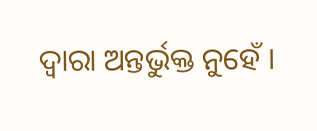ଦ୍ୱାରା ଅନ୍ତର୍ଭୁକ୍ତ ନୁହେଁ ।